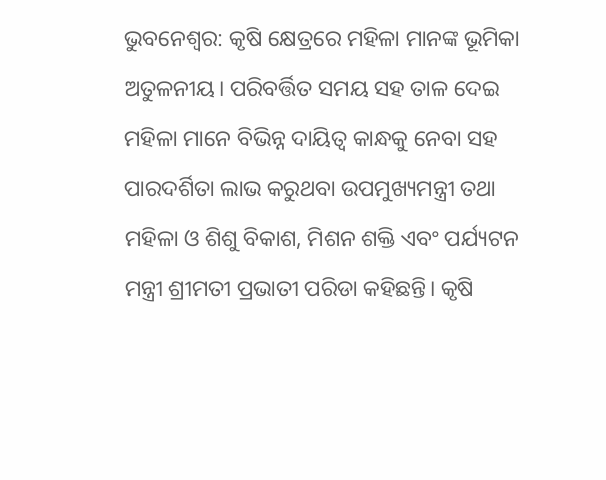ଭୁବନେଶ୍ବର: କୃଷି କ୍ଷେତ୍ରରେ ମହିଳା ମାନଙ୍କ ଭୂମିକା ଅତୁଳନୀୟ। ପରିବର୍ତ୍ତିତ ସମୟ ସହ ତାଳ ଦେଇ ମହିଳା ମାନେ ବିଭିନ୍ନ ଦାୟିତ୍ୱ କାନ୍ଧକୁ ନେବା ସହ ପାରଦର୍ଶିତା ଲାଭ କରୁଥବା ଉପମୁଖ୍ୟମନ୍ତ୍ରୀ ତଥା ମହିଳା ଓ ଶିଶୁ ବିକାଶ, ମିଶନ ଶକ୍ତି ଏବଂ ପର୍ଯ୍ୟଟନ ମନ୍ତ୍ରୀ ଶ୍ରୀମତୀ ପ୍ରଭାତୀ ପରିଡା କହିଛନ୍ତି। କୃଷି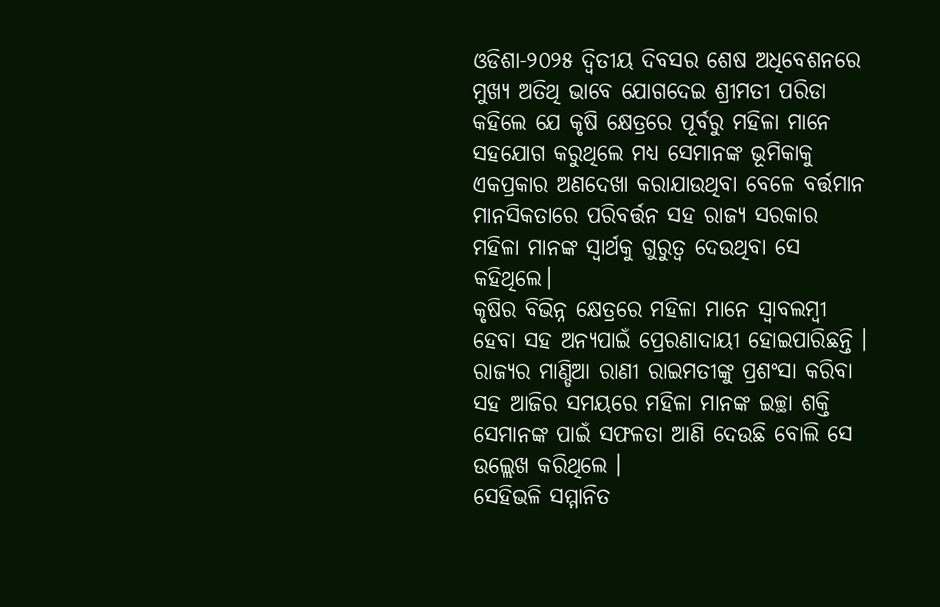ଓଡିଶା-୨୦୨୫ ଦ୍ଵିତୀୟ ଦିବସର ଶେଷ ଅଧିବେଶନରେ ମୁଖ୍ୟ ଅତିଥି ଭାବେ ଯୋଗଦେଇ ଶ୍ରୀମତୀ ପରିଡା କହିଲେ ଯେ କୃଷି କ୍ଷେତ୍ରରେ ପୂର୍ବରୁ ମହିଳା ମାନେ ସହଯୋଗ କରୁଥିଲେ ମଧ୍ୟ ସେମାନଙ୍କ ଭୂମିକାକୁ ଏକପ୍ରକାର ଅଣଦେଖା କରାଯାଉଥିବା ବେଳେ ବର୍ତ୍ତମାନ ମାନସିକତାରେ ପରିବର୍ତ୍ତନ ସହ ରାଜ୍ୟ ସରକାର ମହିଳା ମାନଙ୍କ ସ୍ୱାର୍ଥକୁ ଗୁରୁତ୍ୱ ଦେଉଥିବା ସେ କହିଥିଲେ।
କୃଷିର ବିଭିନ୍ନ କ୍ଷେତ୍ରରେ ମହିଳା ମାନେ ସ୍ୱାବଲମ୍ବୀ ହେବା ସହ ଅନ୍ୟପାଇଁ ପ୍ରେରଣାଦାୟୀ ହୋଇପାରିଛନ୍ତି । ରାଜ୍ୟର ମାଣ୍ଡିଆ ରାଣୀ ରାଇମତୀଙ୍କୁ ପ୍ରଶଂସା କରିବା ସହ ଆଜିର ସମୟରେ ମହିଳା ମାନଙ୍କ ଇଚ୍ଛା ଶକ୍ତି ସେମାନଙ୍କ ପାଇଁ ସଫଳତା ଆଣି ଦେଉଛି ବୋଲି ସେ ଉଲ୍ଲେଖ କରିଥିଲେ ।
ସେହିଭଳି ସମ୍ମାନିତ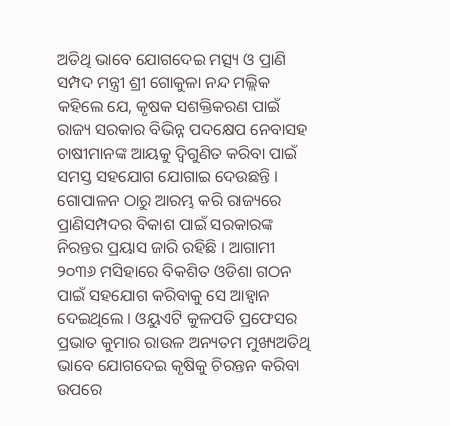ଅତିଥି ଭାବେ ଯୋଗଦେଇ ମତ୍ସ୍ୟ ଓ ପ୍ରାଣି ସମ୍ପଦ ମନ୍ତ୍ରୀ ଶ୍ରୀ ଗୋକୁଳା ନନ୍ଦ ମଲ୍ଲିକ କହିଲେ ଯେ, କୃଷକ ସଶକ୍ତିକରଣ ପାଇଁ ରାଜ୍ୟ ସରକାର ବିଭିନ୍ନ ପଦକ୍ଷେପ ନେବାସହ ଚାଷୀମାନଙ୍କ ଆୟକୁ ଦ୍ବିଗୁଣିତ କରିବା ପାଇଁ ସମସ୍ତ ସହଯୋଗ ଯୋଗାଇ ଦେଉଛନ୍ତି ।
ଗୋପାଳନ ଠାରୁ ଆରମ୍ଭ କରି ରାଜ୍ୟରେ ପ୍ରାଣିସମ୍ପଦର ବିକାଶ ପାଇଁ ସରକାରଙ୍କ ନିରନ୍ତର ପ୍ରୟାସ ଜାରି ରହିଛି । ଆଗାମୀ ୨୦୩୬ ମସିହାରେ ବିକଶିତ ଓଡିଶା ଗଠନ ପାଇଁ ସହଯୋଗ କରିବାକୁ ସେ ଆହ୍ୱାନ ଦେଇଥିଲେ । ଓୟୁଏଟି କୁଳପତି ପ୍ରଫେସର ପ୍ରଭାତ କୁମାର ରାଉଳ ଅନ୍ୟତମ ମୁଖ୍ୟଅତିଥି ଭାବେ ଯୋଗଦେଇ କୃଷିକୁ ଚିରନ୍ତନ କରିବା ଉପରେ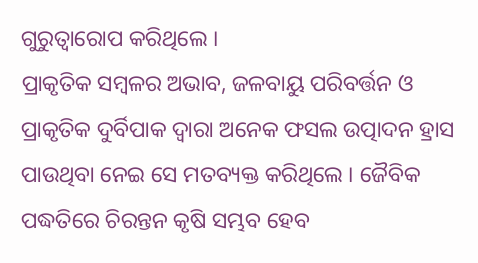ଗୁରୁତ୍ୱାରୋପ କରିଥିଲେ ।
ପ୍ରାକୃତିକ ସମ୍ବଳର ଅଭାବ, ଜଳବାୟୁ ପରିବର୍ତ୍ତନ ଓ ପ୍ରାକୃତିକ ଦୁର୍ବିପାକ ଦ୍ୱାରା ଅନେକ ଫସଲ ଉତ୍ପାଦନ ହ୍ରାସ ପାଉଥିବା ନେଇ ସେ ମତବ୍ୟକ୍ତ କରିଥିଲେ । ଜୈବିକ ପଦ୍ଧତିରେ ଚିରନ୍ତନ କୃଷି ସମ୍ଭବ ହେବ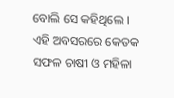ବୋଲି ସେ କହିଥିଲେ ।
ଏହି ଅବସରରେ କେତକ ସଫଳ ଚାଷୀ ଓ ମହିଳା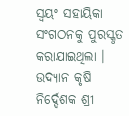ସ୍ୱୟଂ ସହାୟିକା ସଂଗଠନକୁ ପୁରସ୍କୃତ କରାଯାଇଥିଲା । ଉଦ୍ୟାନ କୃଷି ନିର୍ଦ୍ଦେଶକ ଶ୍ରୀ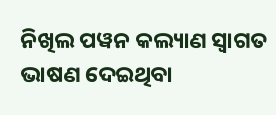ନିଖିଲ ପୱନ କଲ୍ୟାଣ ସ୍ୱାଗତ ଭାଷଣ ଦେଇଥିବା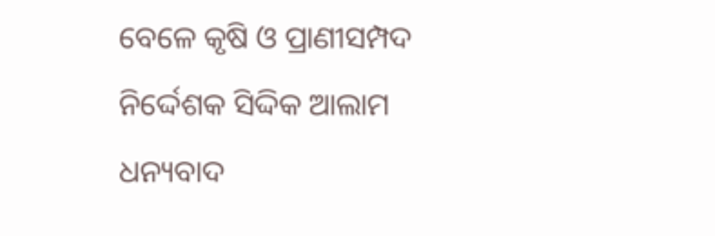ବେଳେ କୃଷି ଓ ପ୍ରାଣୀସମ୍ପଦ ନିର୍ଦ୍ଦେଶକ ସିଦ୍ଦିକ ଆଲାମ ଧନ୍ୟବାଦ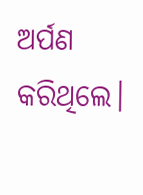ଅର୍ପଣ କରିଥିଲେ।